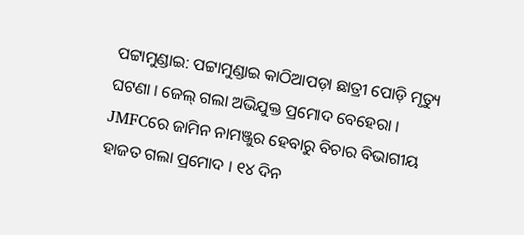ପଟ୍ଟାମୁଣ୍ଡାଇ: ପଟ୍ଟାମୁଣ୍ଡାଇ କାଠିଆପଡ଼ା ଛାତ୍ରୀ ପୋଡ଼ି ମୃତ୍ୟୁ ଘଟଣା । ଜେଲ୍ ଗଲା ଅଭିଯୁକ୍ତ ପ୍ରମୋଦ ବେହେରା । JMFCରେ ଜାମିନ ନାମଞ୍ଜୁର ହେବାରୁ ବିଚାର ବିଭାଗୀୟ ହାଜତ ଗଲା ପ୍ରମୋଦ । ୧୪ ଦିନ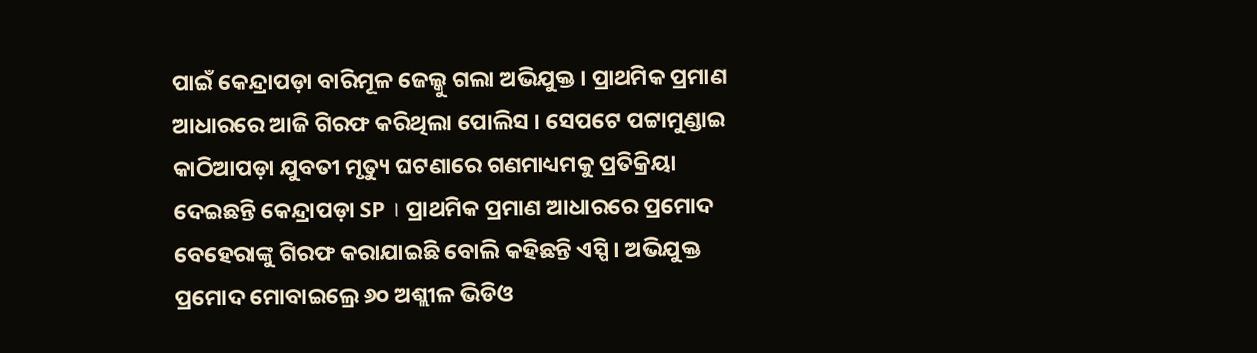ପାଇଁ କେନ୍ଦ୍ରାପଡ଼ା ବାରିମୂଳ ଜେଲ୍କୁ ଗଲା ଅଭିଯୁକ୍ତ । ପ୍ରାଥମିକ ପ୍ରମାଣ ଆଧାରରେ ଆଜି ଗିରଫ କରିଥିଲା ପୋଲିସ । ସେପଟେ ପଟ୍ଟାମୁଣ୍ଡାଇ କାଠିଆପଡ଼ା ଯୁବତୀ ମୃତ୍ୟୁ ଘଟଣାରେ ଗଣମାଧ୍ୟମକୁ ପ୍ରତିକ୍ରିୟା ଦେଇଛନ୍ତି କେନ୍ଦ୍ରାପଡ଼ା SP । ପ୍ରାଥମିକ ପ୍ରମାଣ ଆଧାରରେ ପ୍ରମୋଦ ବେହେରାଙ୍କୁ ଗିରଫ କରାଯାଇଛି ବୋଲି କହିଛନ୍ତି ଏସ୍ପି । ଅଭିଯୁକ୍ତ ପ୍ରମୋଦ ମୋବାଇଲ୍ରେ ୬୦ ଅଶ୍ଲୀଳ ଭିଡିଓ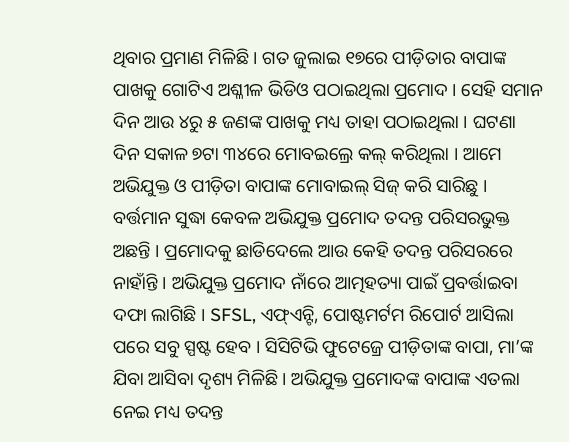ଥିବାର ପ୍ରମାଣ ମିଳିଛି । ଗତ ଜୁଲାଇ ୧୭ରେ ପୀଡ଼ିତାର ବାପାଙ୍କ ପାଖକୁ ଗୋଟିଏ ଅଶ୍ଳୀଳ ଭିଡିଓ ପଠାଇଥିଲା ପ୍ରମୋଦ । ସେହି ସମାନ ଦିନ ଆଉ ୪ରୁ ୫ ଜଣଙ୍କ ପାଖକୁ ମଧ୍ୟ ତାହା ପଠାଇଥିଲା । ଘଟଣା ଦିନ ସକାଳ ୭ଟା ୩୪ରେ ମୋବଇଲ୍ରେ କଲ୍ କରିଥିଲା । ଆମେ ଅଭିଯୁକ୍ତ ଓ ପୀଡ଼ିତା ବାପାଙ୍କ ମୋବାଇଲ୍ ସିଜ୍ କରି ସାରିଛୁ । ବର୍ତ୍ତମାନ ସୁଦ୍ଧା କେବଳ ଅଭିଯୁକ୍ତ ପ୍ରମୋଦ ତଦନ୍ତ ପରିସରଭୁକ୍ତ ଅଛନ୍ତି । ପ୍ରମୋଦକୁ ଛାଡିଦେଲେ ଆଉ କେହି ତଦନ୍ତ ପରିସରରେ ନାହାଁନ୍ତି । ଅଭିଯୁକ୍ତ ପ୍ରମୋଦ ନାଁରେ ଆତ୍ମହତ୍ୟା ପାଇଁ ପ୍ରବର୍ତ୍ତାଇବା ଦଫା ଲାଗିଛି । SFSL, ଏଫ୍ଏନ୍ଟି, ପୋଷ୍ଟମର୍ଟମ ରିପୋର୍ଟ ଆସିଲା ପରେ ସବୁ ସ୍ପଷ୍ଟ ହେବ । ସିସିଟିଭି ଫୁଟେଜ୍ରେ ପୀଡ଼ିତାଙ୍କ ବାପା, ମା’ଙ୍କ ଯିବା ଆସିବା ଦୃଶ୍ୟ ମିଳିଛି । ଅଭିଯୁକ୍ତ ପ୍ରମୋଦଙ୍କ ବାପାଙ୍କ ଏତଲା ନେଇ ମଧ୍ୟ ତଦନ୍ତ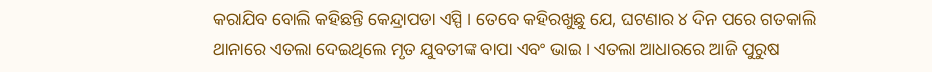କରାଯିବ ବୋଲି କହିଛନ୍ତି କେନ୍ଦ୍ରାପଡା ଏସ୍ପି । ତେବେ କହିରଖୁଛୁ ଯେ, ଘଟଣାର ୪ ଦିନ ପରେ ଗତକାଲି ଥାନାରେ ଏତଲା ଦେଇଥିଲେ ମୃତ ଯୁବତୀଙ୍କ ବାପା ଏବଂ ଭାଇ । ଏତଲା ଆଧାରରେ ଆଜି ପୁରୁଷ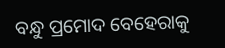ବନ୍ଧୁ ପ୍ରମୋଦ ବେହେରାକୁ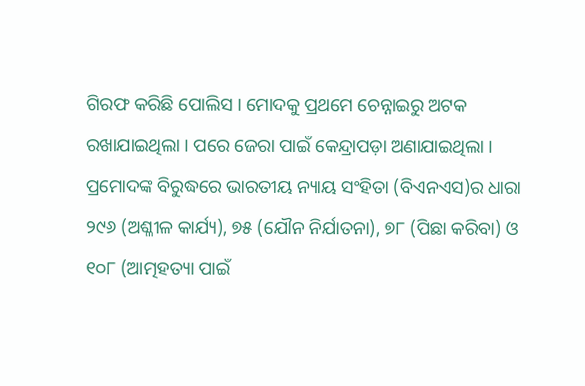ଗିରଫ କରିଛି ପୋଲିସ । ମୋଦକୁ ପ୍ରଥମେ ଚେନ୍ନାଇରୁ ଅଟକ ରଖାଯାଇଥିଲା । ପରେ ଜେରା ପାଇଁ କେନ୍ଦ୍ରାପଡ଼ା ଅଣାଯାଇଥିଲା । ପ୍ରମୋଦଙ୍କ ବିରୁଦ୍ଧରେ ଭାରତୀୟ ନ୍ୟାୟ ସଂହିତା (ବିଏନଏସ)ର ଧାରା ୨୯୬ (ଅଶ୍ଳୀଳ କାର୍ଯ୍ୟ), ୭୫ (ଯୌନ ନିର୍ଯାତନା), ୭୮ (ପିଛା କରିବା) ଓ ୧୦୮ (ଆତ୍ମହତ୍ୟା ପାଇଁ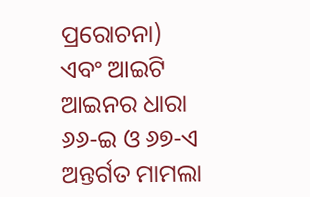ପ୍ରରୋଚନା) ଏବଂ ଆଇଟି ଆଇନର ଧାରା ୬୬-ଇ ଓ ୬୭-ଏ ଅନ୍ତର୍ଗତ ମାମଲା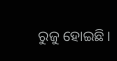ରୁଜୁ ହୋଇଛି।